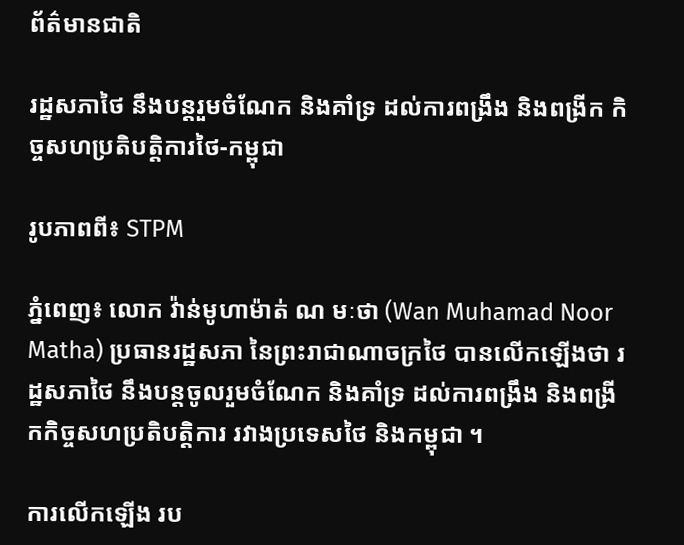ព័ត៌មានជាតិ

រដ្ឋសភាថៃ នឹងបន្តរួមចំណែក និងគាំទ្រ ដល់ការពង្រឹង និងពង្រីក កិច្ចសហប្រតិបត្តិការថៃ-កម្ពុជា

រូបភាពពី៖ STPM

ភ្នំពេញ៖ លោក វ៉ាន់មូហាម៉ាត់ ណ មៈថា (Wan Muhamad Noor Matha) ប្រធានរដ្ឋសភា នៃព្រះរាជាណាចក្រថៃ បានលើកឡើងថា រដ្ឋសភាថៃ នឹងបន្តចូលរួមចំណែក និងគាំទ្រ ដល់ការពង្រឹង និងពង្រីកកិច្ចសហប្រតិបត្តិការ រវាងប្រទេសថៃ និងកម្ពុជា ។

ការលើកឡើង រប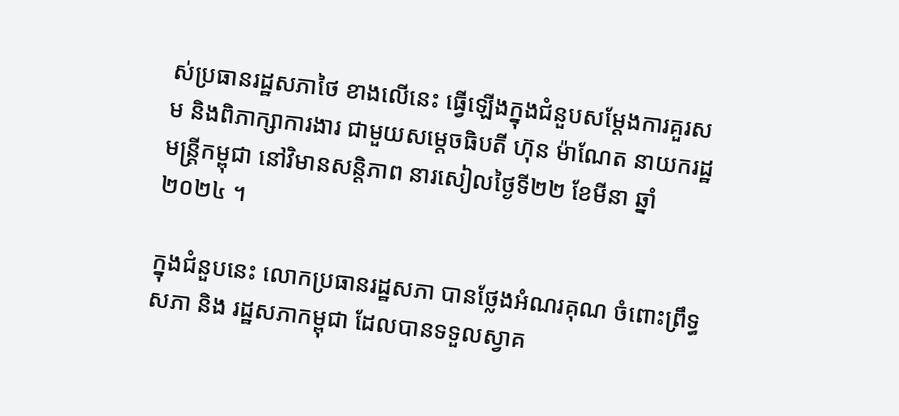ស់ប្រធានរដ្ឋសភាថៃ ខាងលើនេះ ធ្វើឡើងក្នុងជំនួបសម្តែងការគួរសម និងពិភាក្សាការងារ ជាមួយសម្តេចធិបតី ហ៊ុន ម៉ាណែត នាយករដ្ឋមន្រ្តីកម្ពុជា នៅវិមានសន្តិភាព នារសៀលថ្ងៃទី២២ ខែមីនា ឆ្នាំ២០២៤ ។

ក្នុងជំនួបនេះ លោកប្រធានរដ្ឋសភា បានថ្លែងអំណរគុណ ចំពោះព្រឹទ្ធសភា និង រដ្ឋសភាកម្ពុជា ដែលបានទទួលស្វាគ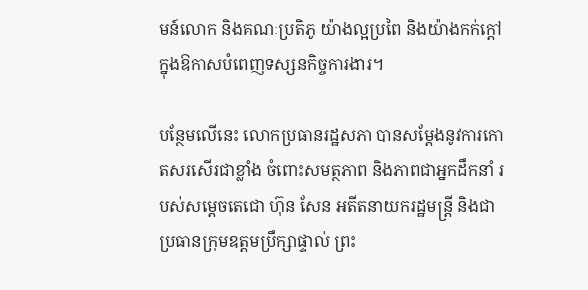មន៍លោក និងគណៈប្រតិភូ យ៉ាងល្អប្រពៃ និងយ៉ាងកក់ក្តៅ ក្នុងឱកាសបំពេញទស្សនកិច្ចការងារ។

បន្ថែមលើនេះ លោកប្រធានរដ្ឋសភា បានសម្តែងនូវការកោតសរសើរជាខ្លាំង ចំពោះសមត្ថភាព និងភាពជាអ្នកដឹកនាំ របស់សម្ដេចតេជោ ហ៊ុន សែន អតីតនាយករដ្ឋមន្ត្រី និងជាប្រធានក្រុមឧត្តមប្រឹក្សាផ្ទាល់ ព្រះ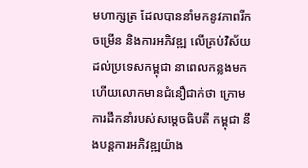មហាក្សត្រ ដែលបាននាំមកនូវភាពរីកចម្រើន និងការអភិវឌ្ឍ លើគ្រប់វិស័យដល់ប្រទេសកម្ពុជា នាពេលកន្លងមក ហើយលោកមានជំនឿជាក់ថា ក្រោមការដឹកនាំរបស់សម្តេចធិបតី កម្ពុជា នឹងបន្តការអភិវឌ្ឍយ៉ាង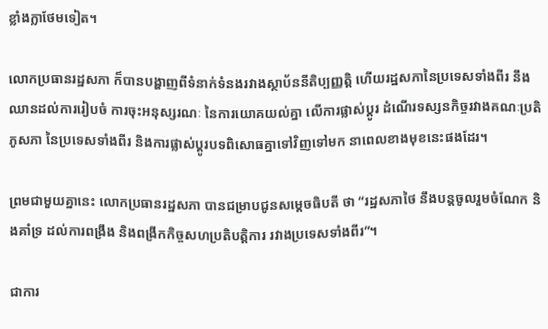ខ្លាំងក្លាថែមទៀត។

លោកប្រធានរដ្ឋសភា ក៏បានបង្ហាញពីទំនាក់ទំនងរវាងស្ថាប័ននីតិប្បញ្ញត្តិ ហើយរដ្ឋសភានៃប្រទេសទាំងពីរ នឹងឈានដល់ការរៀបចំ ការចុះអនុស្សរណៈ នៃការយោគយល់គ្នា លើការផ្លាស់ប្តូរ ដំណើរទស្សនកិច្ចរវាងគណៈប្រតិភូសភា នៃប្រទេសទាំងពីរ និងការផ្លាស់ប្តូរបទពិសោធគ្នាទៅវិញទៅមក នាពេលខាងមុខនេះផងដែរ។

ព្រមជាមួយគ្នានេះ លោកប្រធានរដ្ឋសភា បានជម្រាបជូនសម្តេចធិបតី ថា “រដ្ឋសភាថៃ នឹងបន្តចូលរួមចំណែក និងគាំទ្រ ដល់ការពង្រឹង និងពង្រីកកិច្ចសហប្រតិបត្តិការ រវាងប្រទេសទាំងពីរ”។

ជាការ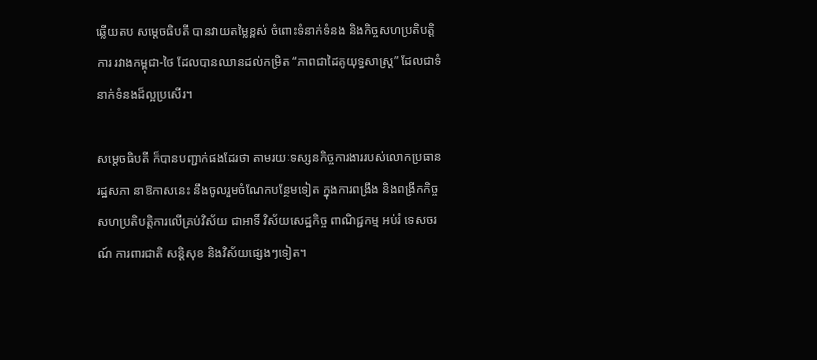ឆ្លើយតប សម្តេចធិបតី បានវាយតម្លៃខ្ពស់ ចំពោះទំនាក់ទំនង និងកិច្ចសហប្រតិបត្តិការ រវាងកម្ពុជា-ថៃ ដែលបានឈានដល់កម្រិត “ភាពជាដៃគូយុទ្ធសាស្រ្ត” ដែលជាទំនាក់ទំនងដ៏ល្អប្រសើរ។

សម្តេចធិបតី ក៏បានបញ្ជាក់ផងដែរថា តាមរយៈទស្សនកិច្ចការងាររបស់លោកប្រធានរដ្ឋសភា នាឱកាសនេះ នឹងចូលរួមចំណែកបន្ថែមទៀត ក្នុងការពង្រឹង និងពង្រីកកិច្ចសហប្រតិបត្តិការលើគ្រប់វិស័យ ជាអាទិ៍ វិស័យសេដ្ឋកិច្ច ពាណិជ្ជកម្ម អប់រំ ទេសចរណ៍ ការពារជាតិ សន្តិសុខ និងវិស័យផ្សេងៗទៀត។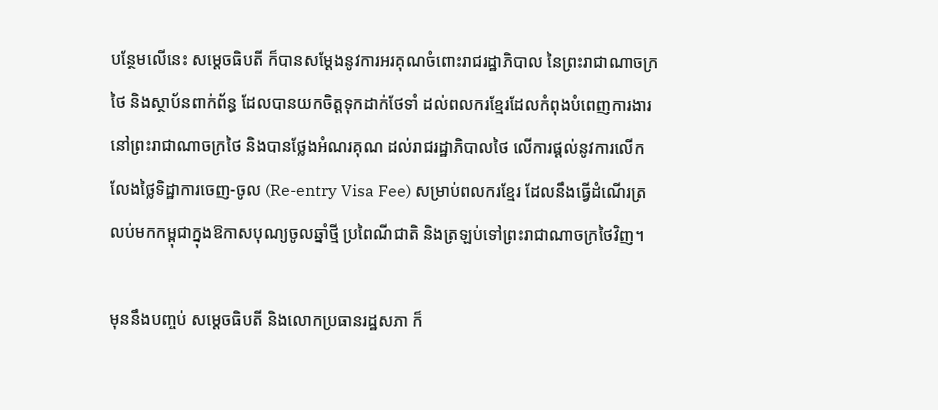បន្ថែមលើនេះ សម្តេចធិបតី ក៏បានសម្តែងនូវការអរគុណចំពោះរាជរដ្ឋាភិបាល នៃព្រះរាជាណាចក្រថៃ និងស្ថាប័នពាក់ព័ន្ធ ដែលបានយកចិត្តទុកដាក់ថែទាំ ដល់ពលករខ្មែរដែលកំពុងបំពេញការងារ នៅព្រះរាជាណាចក្រថៃ និងបានថ្លែងអំណរគុណ ដល់រាជរដ្ឋាភិបាលថៃ លើការផ្ដល់នូវការលើកលែងថ្លៃទិដ្ឋាការចេញ-ចូល (Re-entry Visa Fee) សម្រាប់ពលករខ្មែរ ដែលនឹងធ្វើដំណើរត្រលប់មកកម្ពុជាក្នុងឱកាសបុណ្យចូលឆ្នាំថ្មី ប្រពៃណីជាតិ និងត្រឡប់ទៅព្រះរាជាណាចក្រថៃវិញ។

មុននឹងបញ្ចប់ សម្តេចធិបតី និងលោកប្រធានរដ្ឋសភា ក៏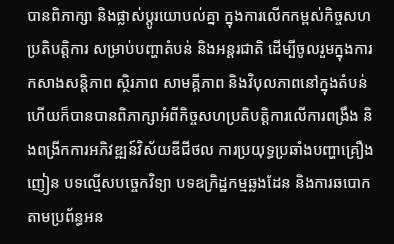បានពិភាក្សា និងផ្លាស់ប្តូរយោបល់គ្នា ក្នុងការលើកកម្ពស់កិច្ចសហប្រតិបត្តិការ សម្រាប់បញ្ហាតំបន់ និងអន្តរជាតិ ដើម្បីចូលរួមក្នុងការកសាងសន្តិភាព ស្ថិរភាព សាមគ្គីភាព និងវិបុលភាពនៅក្នុងតំបន់ ហើយក៏បានបានពិភាក្សាអំពីកិច្ចសហប្រតិបត្តិការលើការពង្រឹង និងពង្រីកការអភិវឌ្ឍន៍វិស័យឌីជីថល ការប្រយុទ្ធប្រឆាំងបញ្ហាគ្រឿងញៀន បទល្មើសបច្ចេកវិទ្យា បទឧក្រិដ្ឋកម្មឆ្លងដែន និងការឆបោកតាមប្រព័ន្ធអន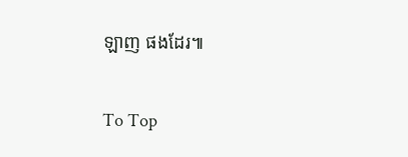ឡាញ ផងដែរ៕

To Top